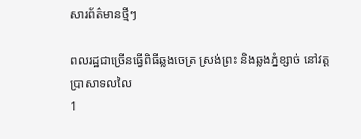សារព័ត៌មានថ្មីៗ

ពលរដ្ឋជាច្រើនធ្វើពិធីឆ្លងចេត្រ ស្រង់ព្រះ និងឆ្លងភ្នំខ្សាច់ នៅវត្តប្រាសាទលលៃ
1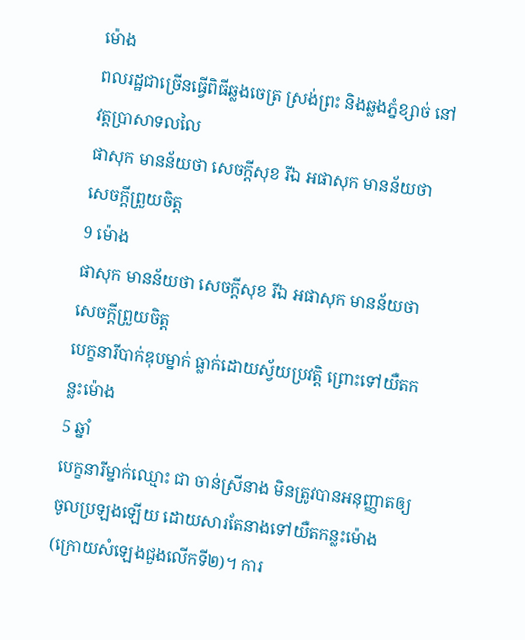ម៉ោង
ពលរដ្ឋជាច្រើនធ្វើពិធីឆ្លងចេត្រ ស្រង់ព្រះ និងឆ្លងភ្នំខ្សាច់ នៅវត្តប្រាសាទលលៃ
ផាសុក មានន័យថា សេចក្តីសុខ រីឯ អផាសុក មានន័យថា សេចក្តីព្រួយចិត្ត
9 ម៉ោង
ផាសុក មានន័យថា សេចក្តីសុខ រីឯ អផាសុក មានន័យថា សេចក្តីព្រួយចិត្ត
បេក្ខនារីបាក់ឌុបម្នាក់ ធ្លាក់ដោយស្វ័យប្រវត្តិ ព្រោះទៅយឺតកន្លះម៉ោង
5 ឆ្នាំ
បេក្ខនារីម្នាក់ឈ្មោះ ជា ចាន់ស្រីនាង មិនត្រូវបានអនុញ្ញាតឲ្យចូលប្រឡងឡើយ ដោយសារតែនាងទៅយឺតកន្លះម៉ោង (ក្រោយសំឡេងជួងលើកទី២)។ ការ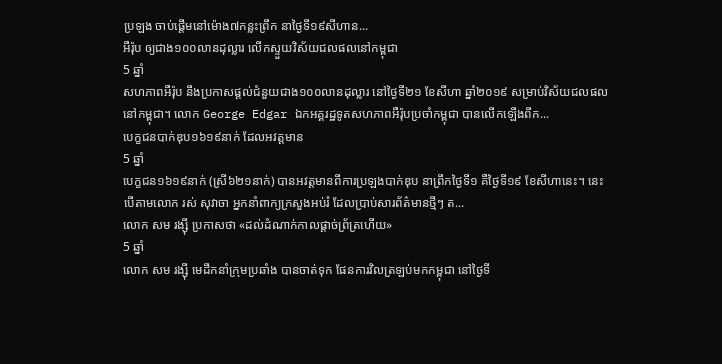ប្រឡង ចាប់ផ្តើមនៅម៉ោង៧កន្លះព្រឹក នាថ្ងៃទី១៩សីហាន...
អឺរ៉ុប ឲ្យជាង១០០លានដុល្លារ លើកស្ទួយវិស័យជលផលនៅកម្ពុជា
5 ឆ្នាំ
សហភាពអឺរ៉ុប នឹងប្រកាសផ្តល់ជំនួយជាង១០០លានដុល្លារ នៅថ្ងៃទី២១ ខែសីហា ឆ្នាំ២០១៩ សម្រាប់វិស័យជលផលនៅកម្ពុជា។ លោក George Edgar ឯកអគ្គរដ្ឋទូតសហភាពអឺរ៉ុបប្រចាំកម្ពុជា បានលើកឡើងពីក...
បេក្ខជនបាក់ឌុប១៦១៩នាក់ ដែលអវត្តមាន
5 ឆ្នាំ
បេក្ខជន១៦១៩នាក់ (ស្រី៦២១នាក់) បានអវត្តមានពីការប្រឡងបាក់ឌុប នាព្រឹកថ្ងៃទី១ គឺថ្ងៃទី១៩ ខែសីហានេះ។ នេះបើតាមលោក រស់ សុវាចា អ្នកនាំពាក្យក្រសួងអប់រំ ដែលប្រាប់សារព័ត៌មានថ្មីៗ ត...
លោក សម រង្ស៊ី ប្រកាសថា «ដល់ដំណាក់កាលផ្តាច់ព្រ័ត្រហើយ»
5 ឆ្នាំ
លោក សម រង្ស៊ី មេដឹកនាំក្រុមប្រឆាំង បានចាត់ទុក ផែនការវិលត្រឡប់មកកម្ពុជា នៅថ្ងៃទី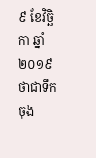៩ ខែវិច្ឆិកា ឆ្នាំ២០១៩ ថាជាទឹកចុង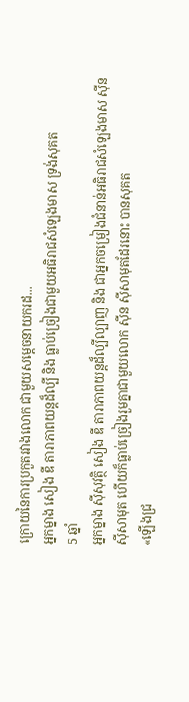ក្រោយនៃការប្រកួតរវាងលោក ជាមួយសម្តេចនាយករដ...
អ្នកម្នាង សៀង ឌី តារាភាពយន្ដដ៏ល្បី និង ធ្លាប់ច្រៀងជាមួយអធិរាជសំឡេងមាស ទ្រង់សុគត
5 ឆ្នាំ
អ្នកម្នាង ស៊ីសុវត្ថិ សៀង ឌី តារាភាពយន្តដ៏ល្បីល្បាញ និង ជាអ្នកចម្រៀងជំនាន់អធិរាជសំឡេងមាស ស៊ីន ស៊ីសាមុត ហើយក៏ធ្លាប់ច្រៀងរួមគ្នាជាមួយលោក ស៊ីន ស៊ីសាមុតដែរនោះ បានសុគត
«ឡើងជ្រ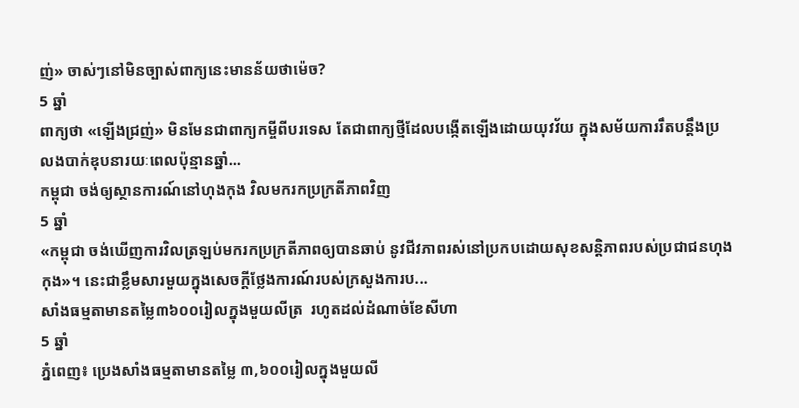ញ់» ចាស់ៗនៅមិនច្បាស់ពាក្យនេះមានន័យថាម៉េច?
5 ឆ្នាំ
ពាក្យថា «ឡើងជ្រញ់» មិនមែនជាពាក្យកម្ចីពីបរទេស តែជាពាក្យថ្មីដែលបង្កើតឡើងដោយយុវវ័យ ក្នុងសម័យការរឹតបន្តឹងប្រលងបាក់ឌុបនារយៈពេលប៉ុន្មានឆ្នាំ...
កម្ពុជា ចង់ឲ្យស្ថានការណ៍នៅហុងកុង វិលមករកប្រក្រតីភាពវិញ
5 ឆ្នាំ
«កម្ពុជា ចង់ឃើញការវិលត្រឡប់មករកប្រក្រតីភាពឲ្យបានឆាប់ នូវជីវភាពរស់នៅប្រកបដោយសុខសន្តិភាពរបស់ប្រជាជនហុងកុង»។ នេះជាខ្លឹមសារមួយក្នុងសេចក្តីថ្លែងការណ៍របស់ក្រសួងការប...
សាំងធម្មតាមានតម្លៃ៣៦០០រៀលក្នុងមួយលីត្រ  រហូតដល់ដំណាច់ខែសីហា
5 ឆ្នាំ
ភ្នំពេញ៖ ប្រេងសាំងធម្មតាមានតម្លៃ ៣,៦០០រៀលក្នុងមួយលី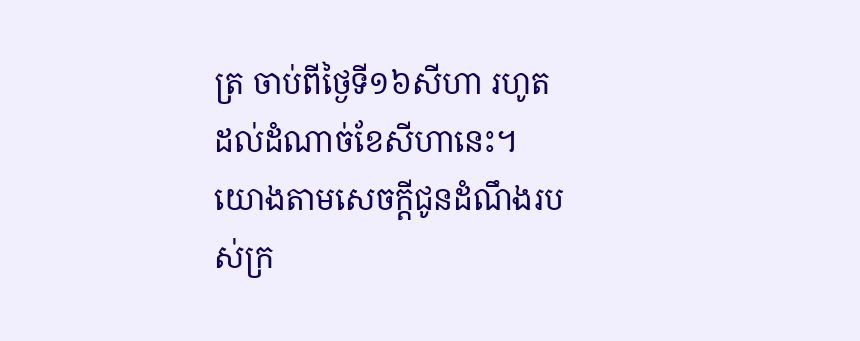ត្រ ចាប់ពីថ្ងៃទី១៦សីហា រហូតដល់ដំណាច់ខែសីហានេះ។ យោងតាមសេចក្តីជូនដំណឹងរបស់ក្រ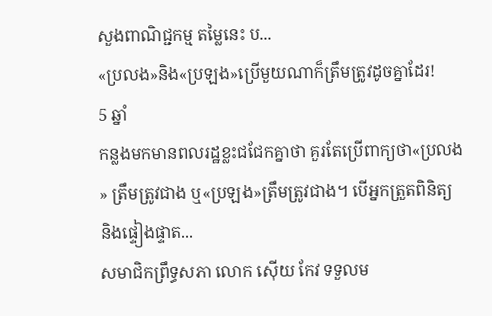សួងពាណិជ្ជកម្ម តម្លៃនេះ ប...
«ប្រលង»និង«ប្រឡង»ប្រើមួយណាក៏ត្រឹមត្រូវដូចគ្នាដែរ!
5 ឆ្នាំ
កន្លងមកមានពលរដ្ឋខ្លះជជែកគ្នាថា គួរតែប្រើពាក្យថា«ប្រលង» ត្រឹមត្រូវជាង ឬ«ប្រឡង»ត្រឹមត្រូវជាង។ បើអ្នកត្រួតពិនិត្យ និងផ្ទៀងផ្ទាត...
សមាជិកព្រឹទ្ធសភា លោក ស៊ើយ កែវ ទទួលម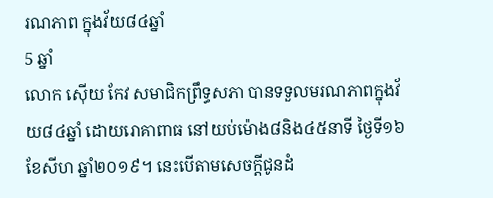រណភាព ក្នុងវ័យ៨៤ឆ្នាំ
5 ឆ្នាំ
លោក ស៊ើយ កែវ សមាជិកព្រឹទ្ធសភា បានទទួលមរណភាពក្នុងវ័យ៨៤ឆ្នាំ ដោយរោគាពាធ នៅយប់ម៉ោង៨និង៤៥នាទី ថ្ងៃទី១៦ ខែសីហ ឆ្នាំ២០១៩។ នេះបើតាមសេចក្តីជូនដំ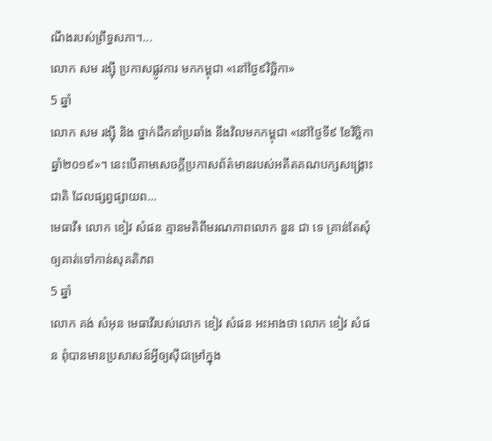ណឹងរបស់ព្រឹទ្ធសភា។...
លោក សម រង្សុី ប្រកាសផ្លូវការ មកកម្ពុជា «នៅថ្ងៃ៩វិច្ឆិកា»
5 ឆ្នាំ
លោក សម រង្សុី និង ថ្នាក់ដឹកនាំប្រឆាំង នឹងវិលមកកម្ពុជា «នៅថ្ងៃទី៩ ខែវិច្ឆិកា ឆ្នាំ២០១៩»។ នេះបើតាមសេចក្តីប្រកាសព័ត៌មានរបស់អតីតគណបក្សសង្គ្រោះជាតិ ដែលផ្សព្វផ្សាយព...
មេធាវី៖ លោក ខៀវ សំផន គ្មានមតិពីមរណភាពលោក នួន ជា ទេ គ្រាន់តែសុំឲ្យគាត់ទៅកាន់សុគតិភព
5 ឆ្នាំ
លោក គង់ សំអុន មេធាវីរបស់លោក ខៀវ សំផន អះអាងថា លោក ខៀវ សំផន ពុំបានមានប្រសាសន៍អ្វីឲ្យស៊ីជម្រៅក្នុង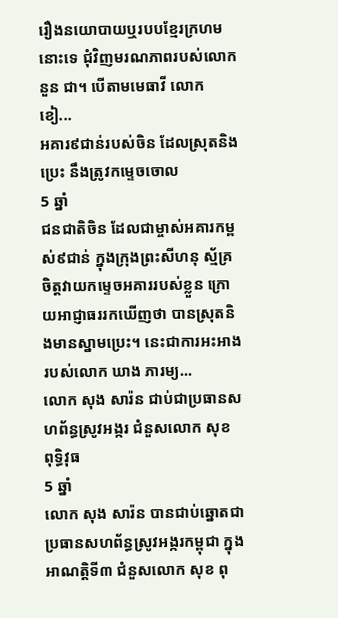រឿងនយោបាយឬរបបខ្មែរក្រហមនោះទេ ជុំវិញមរណភាពរបស់លោក នួន ជា។ បើតាមមេធាវី លោក ខៀ...
អគារ៩ជាន់របស់ចិន ដែលស្រុតនិងប្រេះ នឹងត្រូវកម្ទេចចោល
5 ឆ្នាំ
ជនជាតិចិន ដែលជាម្ចាស់អគារកម្ពស់៩ជាន់ ក្នុងក្រុងព្រះសីហនុ ស្ម័គ្រចិត្តវាយកម្ទេចអគាររបស់ខ្លួន ក្រោយអាជ្ញាធររកឃើញថា បានស្រុតនិងមានស្នាមប្រេះ។ នេះជាការអះអាងរបស់លោក ឃាង ភារម្យ...
លោក សុង សារ៉ន ជាប់ជាប្រធានសហព័ន្ធស្រូវអង្ករ ជំនួសលោក សុខ ពុទ្ធិវុធ
5 ឆ្នាំ
លោក សុង សារ៉ន បានជាប់ឆ្នោតជាប្រធានសហព័ន្ធស្រូវអង្ករកម្ពុជា ក្នុងអាណត្តិទី៣ ជំនួសលោក សុខ ពុ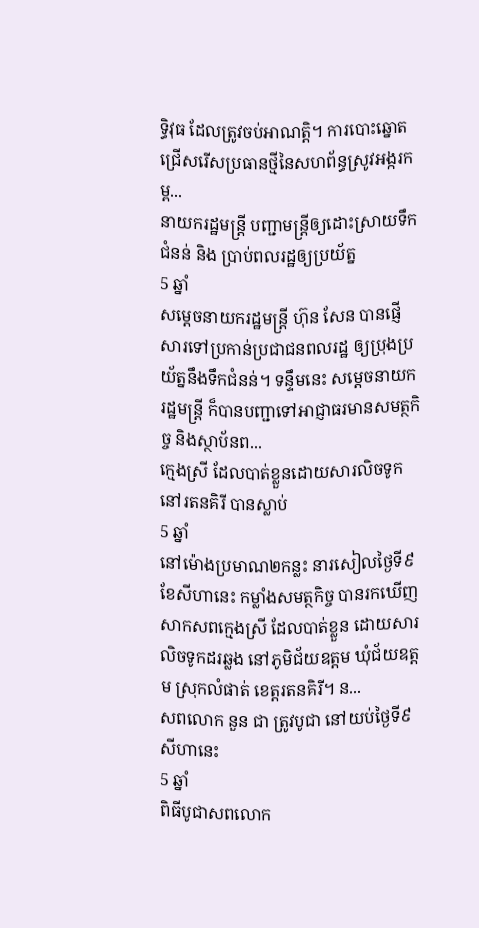ទ្ធិវុធ ដែលត្រូវចប់អាណត្តិ។ ការបោះឆ្នោតជ្រើសរើសប្រធានថ្មីនៃសហព័ន្ធស្រូវអង្ករកម្ព...
នាយករដ្ឋមន្រ្តី បញ្ជាមន្រ្តីឲ្យដោះស្រាយទឹកជំនន់ និង ប្រាប់ពលរដ្ឋឲ្យប្រយ័ត្ន
5 ឆ្នាំ
សម្តេចនាយករដ្ឋមន្ត្រី ហ៊ុន សែន បានផ្ញើសារទៅប្រកាន់ប្រជាជនពលរដ្ឋ ឲ្យប្រុងប្រយ័ត្ននឹងទឹកជំនន់។ ទន្ទឹមនេះ សម្តេចនាយករដ្ឋមន្រ្តី ក៏បានបញ្ជាទៅអាជ្ញាធរមានសមត្ថកិច្ច និងស្ថាប័នព...
ក្មេងស្រី ដែលបាត់ខ្លួនដោយសារលិចទូកនៅរតនគិរី បានស្លាប់
5 ឆ្នាំ
នៅម៉ោងប្រមាណ២កន្លះ នារសៀលថ្ងៃទី៩ ខែសីហានេះ កម្លាំងសមត្ថកិច្ច បានរកឃើញសាកសពក្មេងស្រី ដែលបាត់ខ្លួន ដោយសារលិចទូកដរឆ្លង នៅភូមិជ័យឧត្តម ឃុំជ័យឧត្តម ស្រុកលំផាត់ ខេត្តរតនគិរី។ ន...
សពលោក នួន ជា ត្រូវបូជា នៅយប់ថ្ងៃទី៩សីហានេះ
5 ឆ្នាំ
ពិធីបូជាសពលោក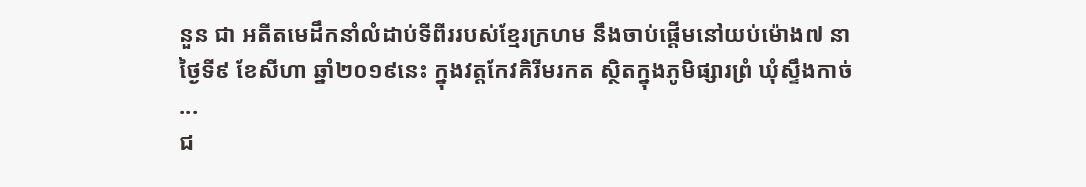នួន ជា អតីតមេដឹកនាំលំដាប់ទីពីររបស់ខ្មែរក្រហម នឹងចាប់ផ្តើមនៅយប់ម៉ោង៧ នាថ្ងៃទី៩ ខែសីហា ឆ្នាំ២០១៩នេះ ក្នុងវត្តកែវគិរីមរកត ស្ថិតក្នុងភូមិផ្សារព្រំ ឃុំស្ទឹងកាច់ ...
ជ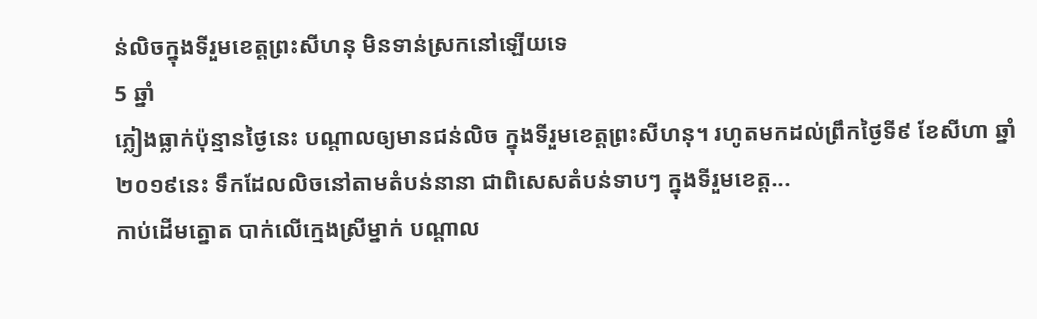ន់លិចក្នុងទីរួមខេត្តព្រះសីហនុ មិនទាន់ស្រកនៅឡើយទេ
5 ឆ្នាំ
ភ្លៀងធ្លាក់ប៉ុន្មានថ្ងៃនេះ បណ្តាលឲ្យមានជន់លិច ក្នុងទីរួមខេត្តព្រះសីហនុ។ រហូតមកដល់ព្រឹកថ្ងៃទី៩ ខែសីហា ឆ្នាំ២០១៩នេះ ទឹកដែលលិចនៅតាមតំបន់នានា ជាពិសេសតំបន់ទាបៗ ក្នុងទីរួមខេត្ត...
កាប់ដើមត្នោត បាក់លើក្មេងស្រីម្នាក់ បណ្តាល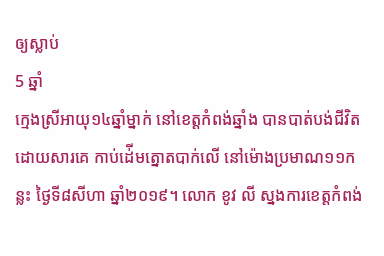ឲ្យស្លាប់
5 ឆ្នាំ
ក្មេងស្រីអាយុ១៤ឆ្នាំម្នាក់ នៅខេត្តកំពង់ឆ្នាំង បានបាត់បង់ជីវិត ដោយសារគេ កាប់ដ់ើមត្នោតបាក់លើ នៅម៉ោងប្រមាណ១១កន្លះ ថ្ងៃទី៨សីហា ឆ្នាំ២០១៩។ លោក ខូវ លី ស្នងការខេត្តកំពង់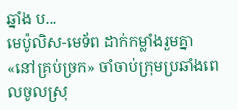ឆ្នាំង ប...
មេប៉ូលិស-មេទ័ព ដាក់កម្លាំងរួមគ្នា «នៅគ្រប់ច្រក» ចាំចាប់ក្រុមប្រឆាំងពេលចូលស្រុ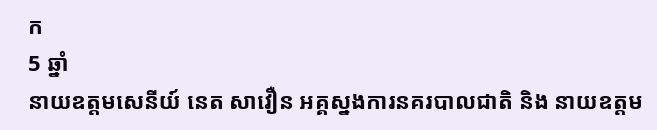ក
5 ឆ្នាំ
នាយឧត្តមសេនីយ៍ នេត សាវឿន អគ្គស្នងការនគរបាលជាតិ និង នាយឧត្តម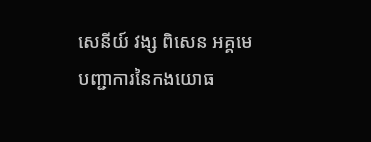សេនីយ៍ វង្ស ពិសេន អគ្គមេបញ្ជាការនៃកងយោធ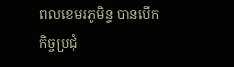ពលខេមរភូមិន្ទ បានបើកកិច្ចប្រជុំ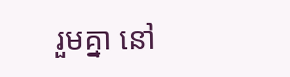រួមគ្នា នៅ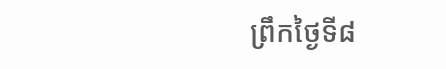ព្រឹកថ្ងៃទី៨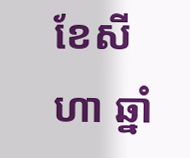ខែសីហា ឆ្នាំ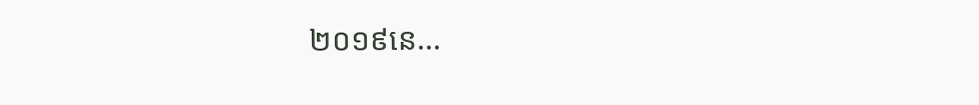២០១៩នេ...